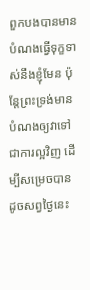ពួកបងបានមានបំណងធ្វើទុក្ខទាស់នឹងខ្ញុំមែន ប៉ុន្តែព្រះទ្រង់មានបំណងឲ្យវាទៅជាការល្អវិញ ដើម្បីសម្រេចបានដូចសព្វថ្ងៃនេះ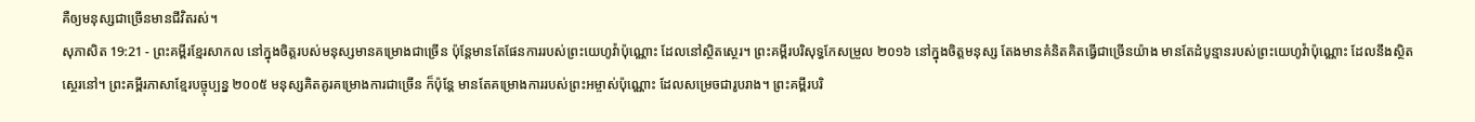គឺឲ្យមនុស្សជាច្រើនមានជីវិតរស់។
សុភាសិត 19:21 - ព្រះគម្ពីរខ្មែរសាកល នៅក្នុងចិត្តរបស់មនុស្សមានគម្រោងជាច្រើន ប៉ុន្តែមានតែផែនការរបស់ព្រះយេហូវ៉ាប៉ុណ្ណោះ ដែលនៅស្ថិតស្ថេរ។ ព្រះគម្ពីរបរិសុទ្ធកែសម្រួល ២០១៦ នៅក្នុងចិត្តមនុស្ស តែងមានគំនិតគិតធ្វើជាច្រើនយ៉ាង មានតែដំបូន្មានរបស់ព្រះយេហូវ៉ាប៉ុណ្ណោះ ដែលនឹងស្ថិតស្ថេរនៅ។ ព្រះគម្ពីរភាសាខ្មែរបច្ចុប្បន្ន ២០០៥ មនុស្សគិតគូរគម្រោងការជាច្រើន ក៏ប៉ុន្តែ មានតែគម្រោងការរបស់ព្រះអម្ចាស់ប៉ុណ្ណោះ ដែលសម្រេចជារូបរាង។ ព្រះគម្ពីរបរិ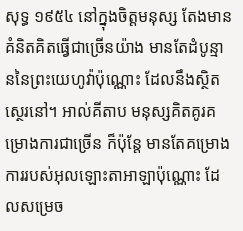សុទ្ធ ១៩៥៤ នៅក្នុងចិត្តមនុស្ស តែងមានគំនិតគិតធ្វើជាច្រើនយ៉ាង មានតែដំបូន្មាននៃព្រះយេហូវ៉ាប៉ុណ្ណោះ ដែលនឹងស្ថិតស្ថេរនៅ។ អាល់គីតាប មនុស្សគិតគូរគម្រោងការជាច្រើន ក៏ប៉ុន្តែ មានតែគម្រោងការរបស់អុលឡោះតាអាឡាប៉ុណ្ណោះ ដែលសម្រេច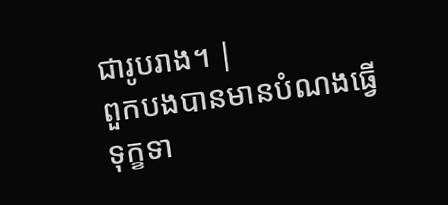ជារូបរាង។ |
ពួកបងបានមានបំណងធ្វើទុក្ខទា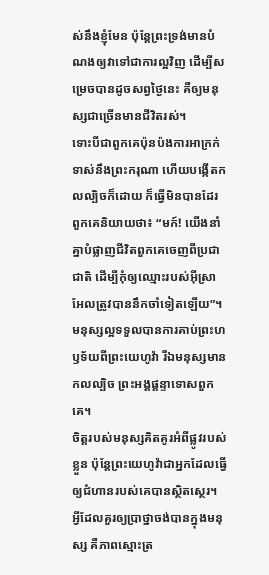ស់នឹងខ្ញុំមែន ប៉ុន្តែព្រះទ្រង់មានបំណងឲ្យវាទៅជាការល្អវិញ ដើម្បីសម្រេចបានដូចសព្វថ្ងៃនេះ គឺឲ្យមនុស្សជាច្រើនមានជីវិតរស់។
ទោះបីជាពួកគេប៉ុនប៉ងការអាក្រក់ទាស់នឹងព្រះករុណា ហើយបង្កើតកលល្បិចក៏ដោយ ក៏ធ្វើមិនបានដែរ
ពួកគេនិយាយថា៖ “មក៍! យើងនាំគ្នាបំផ្លាញជីវិតពួកគេចេញពីប្រជាជាតិ ដើម្បីកុំឲ្យឈ្មោះរបស់អ៊ីស្រាអែលត្រូវបាននឹកចាំទៀតឡើយ”។
មនុស្សល្អទទួលបានការគាប់ព្រះហឫទ័យពីព្រះយេហូវ៉ា រីឯមនុស្សមានកលល្បិច ព្រះអង្គផ្ដន្ទាទោសពួកគេ។
ចិត្តរបស់មនុស្សគិតគូរអំពីផ្លូវរបស់ខ្លួន ប៉ុន្តែព្រះយេហូវ៉ាជាអ្នកដែលធ្វើឲ្យជំហានរបស់គេបានស្ថិតស្ថេរ។
អ្វីដែលគួរឲ្យប្រាថ្នាចង់បានក្នុងមនុស្ស គឺភាពស្មោះត្រ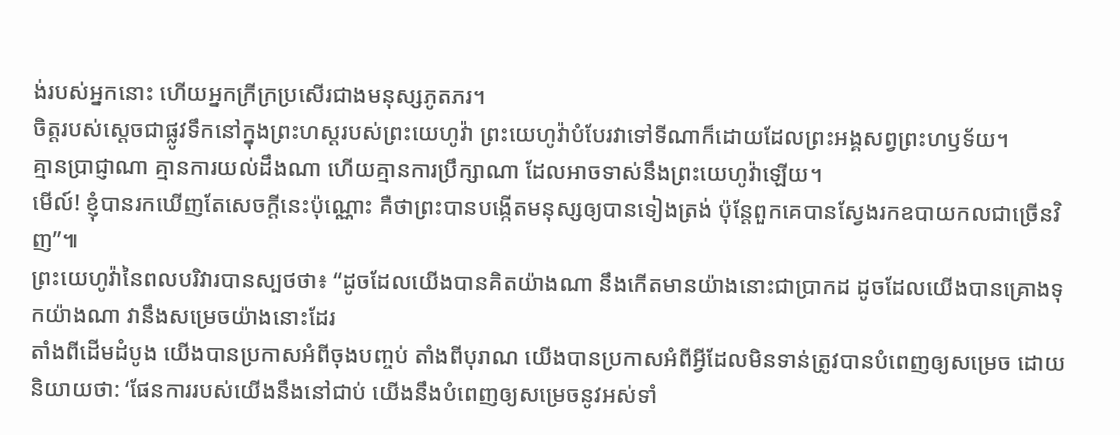ង់របស់អ្នកនោះ ហើយអ្នកក្រីក្រប្រសើរជាងមនុស្សភូតភរ។
ចិត្តរបស់ស្ដេចជាផ្លូវទឹកនៅក្នុងព្រះហស្តរបស់ព្រះយេហូវ៉ា ព្រះយេហូវ៉ាបំបែរវាទៅទីណាក៏ដោយដែលព្រះអង្គសព្វព្រះហឫទ័យ។
គ្មានប្រាជ្ញាណា គ្មានការយល់ដឹងណា ហើយគ្មានការប្រឹក្សាណា ដែលអាចទាស់នឹងព្រះយេហូវ៉ាឡើយ។
មើល៍! ខ្ញុំបានរកឃើញតែសេចក្ដីនេះប៉ុណ្ណោះ គឺថាព្រះបានបង្កើតមនុស្សឲ្យបានទៀងត្រង់ ប៉ុន្តែពួកគេបានស្វែងរកឧបាយកលជាច្រើនវិញ”៕
ព្រះយេហូវ៉ានៃពលបរិវារបានស្បថថា៖ “ដូចដែលយើងបានគិតយ៉ាងណា នឹងកើតមានយ៉ាងនោះជាប្រាកដ ដូចដែលយើងបានគ្រោងទុកយ៉ាងណា វានឹងសម្រេចយ៉ាងនោះដែរ
តាំងពីដើមដំបូង យើងបានប្រកាសអំពីចុងបញ្ចប់ តាំងពីបុរាណ យើងបានប្រកាសអំពីអ្វីដែលមិនទាន់ត្រូវបានបំពេញឲ្យសម្រេច ដោយនិយាយថា: ‘ផែនការរបស់យើងនឹងនៅជាប់ យើងនឹងបំពេញឲ្យសម្រេចនូវអស់ទាំ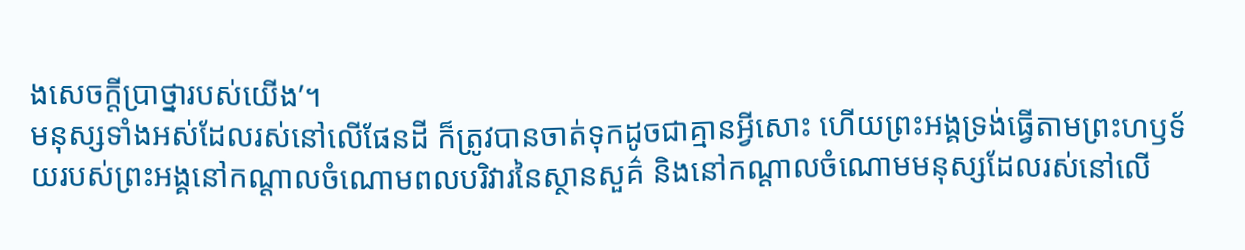ងសេចក្ដីប្រាថ្នារបស់យើង’។
មនុស្សទាំងអស់ដែលរស់នៅលើផែនដី ក៏ត្រូវបានចាត់ទុកដូចជាគ្មានអ្វីសោះ ហើយព្រះអង្គទ្រង់ធ្វើតាមព្រះហឫទ័យរបស់ព្រះអង្គនៅកណ្ដាលចំណោមពលបរិវារនៃស្ថានសួគ៌ និងនៅកណ្ដាលចំណោមមនុស្សដែលរស់នៅលើ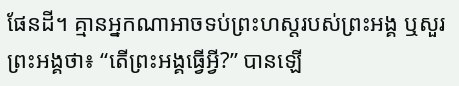ផែនដី។ គ្មានអ្នកណាអាចទប់ព្រះហស្តរបស់ព្រះអង្គ ឬសួរព្រះអង្គថា៖ “តើព្រះអង្គធ្វើអ្វី?” បានឡើ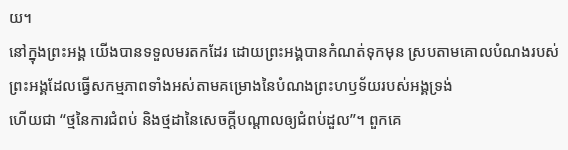យ។
នៅក្នុងព្រះអង្គ យើងបានទទួលមរតកដែរ ដោយព្រះអង្គបានកំណត់ទុកមុន ស្របតាមគោលបំណងរបស់ព្រះអង្គដែលធ្វើសកម្មភាពទាំងអស់តាមគម្រោងនៃបំណងព្រះហឫទ័យរបស់អង្គទ្រង់
ហើយជា “ថ្មនៃការជំពប់ និងថ្មដានៃសេចក្ដីបណ្ដាលឲ្យជំពប់ដួល”។ ពួកគេ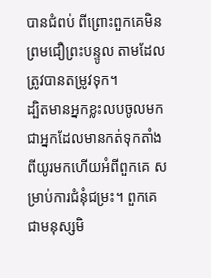បានជំពប់ ពីព្រោះពួកគេមិនព្រមជឿព្រះបន្ទូល តាមដែលត្រូវបានតម្រូវទុក។
ដ្បិតមានអ្នកខ្លះលបចូលមក ជាអ្នកដែលមានកត់ទុកតាំងពីយូរមកហើយអំពីពួកគេ សម្រាប់ការជំនុំជម្រះ។ ពួកគេជាមនុស្សមិ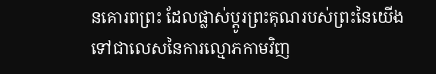នគោរពព្រះ ដែលផ្លាស់ប្ដូរព្រះគុណរបស់ព្រះនៃយើងទៅជាលេសនៃការល្មោភកាមវិញ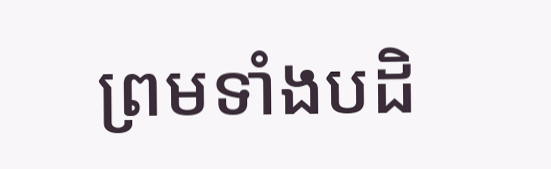ព្រមទាំងបដិ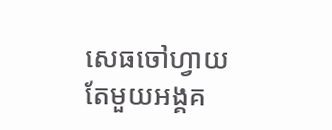សេធចៅហ្វាយតែមួយអង្គគ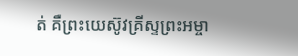ត់ គឺព្រះយេស៊ូវគ្រីស្ទព្រះអម្ចា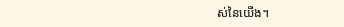ស់នៃយើង។